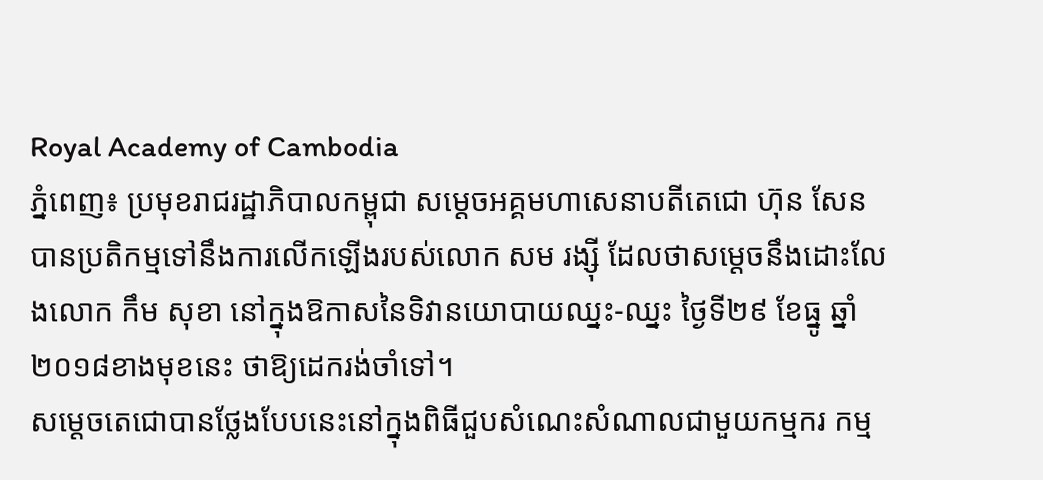Royal Academy of Cambodia
ភ្នំពេញ៖ ប្រមុខរាជរដ្ឋាភិបាលកម្ពុជា សម្ដេចអគ្គមហាសេនាបតីតេជោ ហ៊ុន សែន បានប្រតិកម្មទៅនឹងការលើកឡើងរបស់លោក សម រង្ស៊ី ដែលថាសម្ដេចនឹងដោះលែងលោក កឹម សុខា នៅក្នុងឱកាសនៃទិវានយោបាយឈ្នះ-ឈ្នះ ថ្ងៃទី២៩ ខែធ្នូ ឆ្នាំ២០១៨ខាងមុខនេះ ថាឱ្យដេករង់ចាំទៅ។
សម្ដេចតេជោបានថ្លែងបែបនេះនៅក្នុងពិធីជួបសំណេះសំណាលជាមួយកម្មករ កម្ម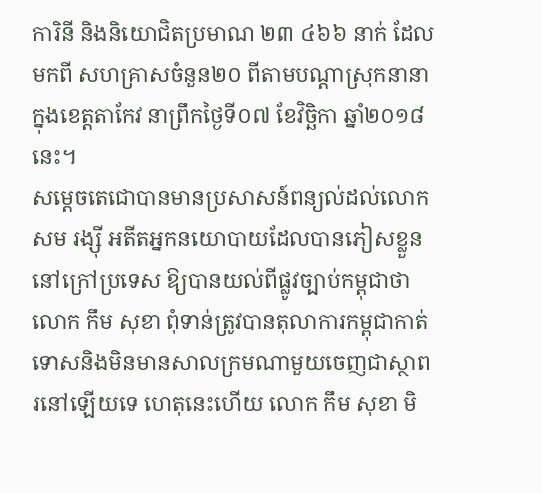ការិនី និងនិយោជិតប្រមាណ ២៣ ៤៦៦ នាក់ ដែលមកពី សហគ្រាសចំនួន២០ ពីតាមបណ្ដាស្រុកនានាក្នុងខេត្តតាកែវ នាព្រឹកថ្ងៃទី០៧ ខែវិច្ឆិកា ឆ្នាំ២០១៨ នេះ។
សម្ដេចតេជោបានមានប្រសាសន៍ពន្យល់ដល់លោក សម រង្ស៊ី អតីតអ្នកនយោបាយដែលបានភៀសខ្លួននៅក្រៅប្រទេស ឱ្យបានយល់ពីផ្លូវច្បាប់កម្ពុជាថា លោក កឹម សុខា ពុំទាន់ត្រូវបានតុលាការកម្ពុជាកាត់ទោសនិងមិនមានសាលក្រមណាមួយចេញជាស្ថាពរនៅឡើយទេ ហេតុនេះហើយ លោក កឹម សុខា មិ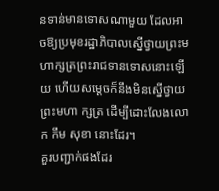នទាន់មានទោសណាមួយ ដែលអាចឱ្យប្រមុខរដ្ឋាភិបាលស្នើថ្វាយព្រះមហាក្សត្រព្រះរាជទានទោសនោះឡើយ ហើយសម្ដេចក៏នឹងមិនស្នើថ្វាយព្រះមហា ក្សត្រ ដើម្បីដោះលែងលោក កឹម សុខា នោះដែរ។
គួរបញ្ជាក់ផងដែរ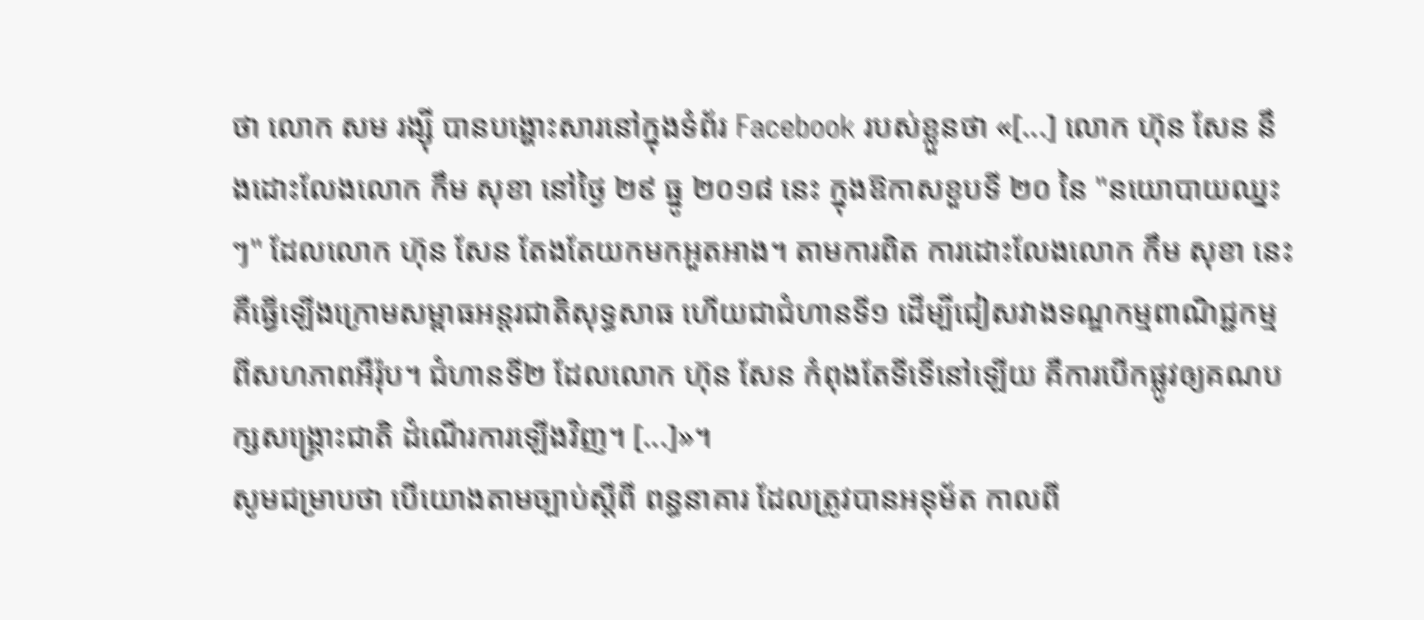ថា លោក សម រង្ស៊ី បានបង្ហោះសារនៅក្នុងទំព័រ Facebook របស់ខ្លួនថា «[...] លោក ហ៊ុន សែន នឹងដោះលែងលោក កឹម សុខា នៅថ្ងៃ ២៩ ធ្នូ ២០១៨ នេះ ក្នុងឱកាសខួបទី ២០ នៃ "នយោបាយឈ្នះៗ" ដែលលោក ហ៊ុន សែន តែងតែយកមកអួតអាង។ តាមការពិត ការដោះលែងលោក កឹម សុខា នេះ គឺធ្វើឡើងក្រោមសម្ពាធអន្តរជាតិសុទ្ធសាធ ហើយជាជំហានទី១ ដើម្បីជៀសវាងទណ្ឌកម្មពាណិជ្ជកម្ម ពីសហភាពអឺរ៉ុប។ ជំហានទី២ ដែលលោក ហ៊ុន សែន កំពុងតែទីទើនៅឡើយ គឺការបើកផ្លូវឲ្យគណបក្សសង្គ្រោះជាតិ ដំណើរការឡើងវិញ។ [...]»។
សូមជម្រាបថា បើយោងតាមច្បាប់ស្ដីពី ពន្ធនាគារ ដែលត្រូវបានអនុម័ត កាលពី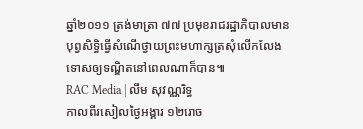ឆ្នាំ២០១១ ត្រង់មាត្រា ៧៧ ប្រមុខរាជរដ្ឋាភិបាលមានបុព្វសិទ្ធិធ្វើសំណើថ្វាយព្រះមហាក្សត្រសុំលើកលែងទោសឲ្យទណ្ឌិតនៅពេលណាក៏បាន៕
RAC Media | លឹម សុវណ្ណរិទ្ធ
កាលពីរសៀលថ្ងៃអង្គារ ១២រោច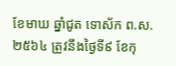ខែមាឃ ឆ្នាំជូត ទោស័ក ព.ស.២៥៦៤ ត្រូវនឹងថ្ងៃទី៩ ខែកុ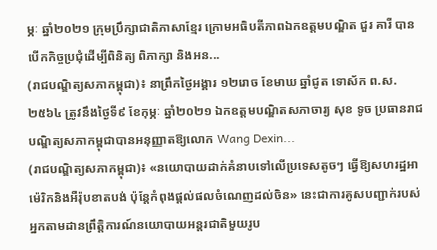ម្ភៈ ឆ្នាំ២០២១ ក្រុមប្រឹក្សាជាតិភាសាខ្មែរ ក្រោមអធិបតីភាពឯកឧត្តមបណ្ឌិត ជួរ គារី បានបើកកិច្ចប្រជុំដើម្បីពិនិត្យ ពិភាក្សា និងអន...
(រាជបណ្ឌិត្យសភាកម្ពុជា)៖ នាព្រឹកថ្ងៃអង្គារ ១២រោច ខែមាឃ ឆ្នាំជូត ទោស័ក ព.ស.២៥៦៤ ត្រូវនឹងថ្ងៃទី៩ ខែកុម្ភៈ ឆ្នាំ២០២១ ឯកឧត្តមបណ្ឌិតសភាចារ្យ សុខ ទូច ប្រធានរាជបណ្ឌិត្យសភាកម្ពុជាបានអនុញ្ញាតឱ្យលោក Wang Dexin...
(រាជបណ្ឌិត្យសភាកម្ពុជា)៖ «នយោបាយដាក់គំនាបទៅលើប្រទេសតូចៗ ធ្វើឱ្យសហរដ្ឋអាម៉េរិកនិងអឺរ៉ុបខាតបង់ ប៉ុន្តែកំពុងផ្ដល់ផលចំណេញដល់ចិន» នេះជាការគូសបញ្ជាក់របស់អ្នកតាមដានព្រឹត្តិការណ៍នយោបាយអន្តរជាតិមួយរូប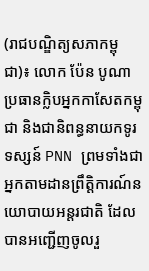(រាជបណ្ឌិត្យសភាកម្ពុជា)៖ លោក ប៉ែន បូណា ប្រធានក្លិបអ្នកកាសែតកម្ពុជា និងជានិពន្ធនាយកទូរទស្សន៍ PNN ព្រមទាំងជាអ្នកតាមដានព្រឹត្តិការណ៍នយោបាយអន្តរជាតិ ដែលបានអញ្ជើញចូលរួ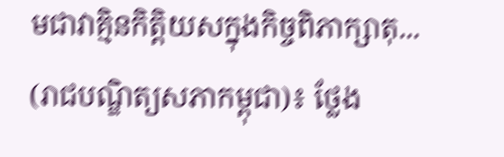មជាវាគ្មិនកិត្តិយសក្នុងកិច្ចពិភាក្សាតុ...
(រាជបណ្ឌិត្យសភាកម្ពុជា)៖ ថ្លែង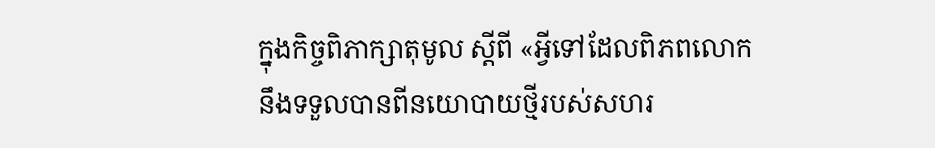ក្នុងកិច្ចពិភាក្សាតុមូល ស្ដីពី «អ្វីទៅដែលពិភពលោកនឹងទទួលបានពីនយោបាយថ្មីរបស់សហរ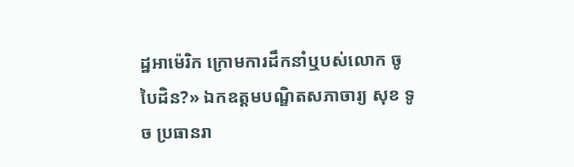ដ្ឋអាម៉េរិក ក្រោមការដឹកនាំឬបស់លោក ចូ បៃដិន?» ឯកឧត្ដមបណ្ឌិតសភាចារ្យ សុខ ទូច ប្រធានរា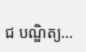ជ បណ្ឌិត្យ...